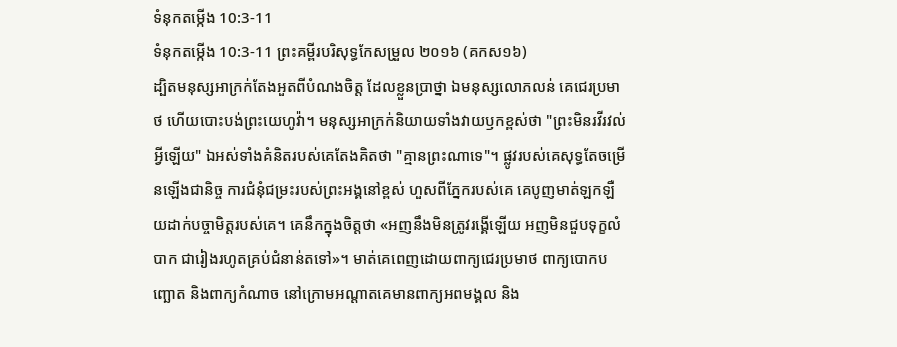ទំនុកតម្កើង 10:3-11
ទំនុកតម្កើង 10:3-11 ព្រះគម្ពីរបរិសុទ្ធកែសម្រួល ២០១៦ (គកស១៦)
ដ្បិតមនុស្សអាក្រក់តែងអួតពីបំណងចិត្ត ដែលខ្លួនប្រាថ្នា ឯមនុស្សលោភលន់ គេជេរប្រមាថ ហើយបោះបង់ព្រះយេហូវ៉ា។ មនុស្សអាក្រក់និយាយទាំងវាយឫកខ្ពស់ថា "ព្រះមិនរវីរវល់អ្វីឡើយ" ឯអស់ទាំងគំនិតរបស់គេតែងគិតថា "គ្មានព្រះណាទេ"។ ផ្លូវរបស់គេសុទ្ធតែចម្រើនឡើងជានិច្ច ការជំនុំជម្រះរបស់ព្រះអង្គនៅខ្ពស់ ហួសពីភ្នែករបស់គេ គេបូញមាត់ឡកឡឺយដាក់បច្ចាមិត្តរបស់គេ។ គេនឹកក្នុងចិត្តថា «អញនឹងមិនត្រូវរង្គើឡើយ អញមិនជួបទុក្ខលំបាក ជារៀងរហូតគ្រប់ជំនាន់តទៅ»។ មាត់គេពេញដោយពាក្យជេរប្រមាថ ពាក្យបោកបញ្ឆោត និងពាក្យកំណាច នៅក្រោមអណ្ដាតគេមានពាក្យអពមង្គល និង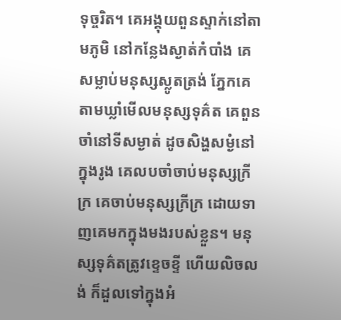ទុច្ចរិត។ គេអង្គុយពួនស្ទាក់នៅតាមភូមិ នៅកន្លែងស្ងាត់កំបាំង គេសម្លាប់មនុស្សស្លូតត្រង់ ភ្នែកគេតាមឃ្លាំមើលមនុស្សទុគ៌ត គេពួនចាំនៅទីសម្ងាត់ ដូចសិង្ហសម្ងំនៅក្នុងរូង គេលបចាំចាប់មនុស្សក្រីក្រ គេចាប់មនុស្សក្រីក្រ ដោយទាញគេមកក្នុងមងរបស់ខ្លួន។ មនុស្សទុគ៌តត្រូវខ្ទេចខ្ទី ហើយលិចលង់ ក៏ដួលទៅក្នុងអំ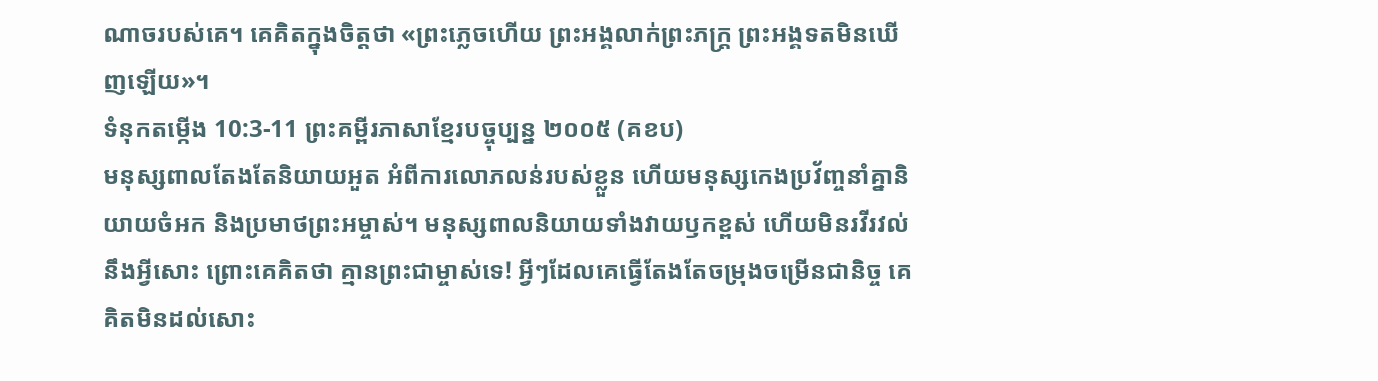ណាចរបស់គេ។ គេគិតក្នុងចិត្តថា «ព្រះភ្លេចហើយ ព្រះអង្គលាក់ព្រះភក្ត្រ ព្រះអង្គទតមិនឃើញឡើយ»។
ទំនុកតម្កើង 10:3-11 ព្រះគម្ពីរភាសាខ្មែរបច្ចុប្បន្ន ២០០៥ (គខប)
មនុស្សពាលតែងតែនិយាយអួត អំពីការលោភលន់របស់ខ្លួន ហើយមនុស្សកេងប្រវ័ញ្ចនាំគ្នានិយាយចំអក និងប្រមាថព្រះអម្ចាស់។ មនុស្សពាលនិយាយទាំងវាយឫកខ្ពស់ ហើយមិនរវីរវល់នឹងអ្វីសោះ ព្រោះគេគិតថា គ្មានព្រះជាម្ចាស់ទេ! អ្វីៗដែលគេធ្វើតែងតែចម្រុងចម្រើនជានិច្ច គេគិតមិនដល់សោះ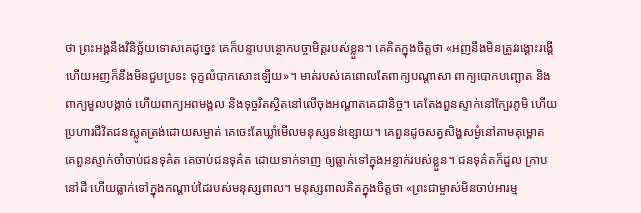ថា ព្រះអង្គនឹងវិនិច្ឆ័យទោសគេដូច្នេះ គេក៏បន្ទាបបន្ថោកបច្ចាមិត្តរបស់ខ្លួន។ គេគិតក្នុងចិត្តថា «អញនឹងមិនត្រូវរង្គោះរង្គើ ហើយអញក៏នឹងមិនជួបប្រទះ ទុក្ខលំបាកសោះឡើយ»។ មាត់របស់គេពោលតែពាក្យបណ្ដាសា ពាក្យបោកបញ្ឆោត និងពាក្យមួលបង្កាច់ ហើយពាក្យអពមង្គល និងទុច្ចរិតស្ថិតនៅលើចុងអណ្ដាតគេជានិច្ច។ គេតែងពួនស្ទាក់នៅក្បែរភូមិ ហើយប្រហារជីវិតជនស្លូតត្រង់ដោយសម្ងាត់ គេចេះតែឃ្លាំមើលមនុស្សទន់ខ្សោយ។ គេពួនដូចសត្វសិង្ហសម្ងំនៅតាមគុម្ពោត គេពួនស្ទាក់ចាំចាប់ជនទុគ៌ត គេចាប់ជនទុគ៌ត ដោយទាក់ទាញ ឲ្យធ្លាក់ទៅក្នុងអន្ទាក់របស់ខ្លួន។ ជនទុគ៌តក៏ដួល ក្រាបនៅដី ហើយធ្លាក់ទៅក្នុងកណ្ដាប់ដៃរបស់មនុស្សពាល។ មនុស្សពាលគិតក្នុងចិត្តថា «ព្រះជាម្ចាស់មិនចាប់អារម្ម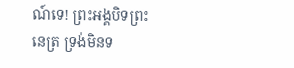ណ៍ទេ! ព្រះអង្គបិទព្រះនេត្រ ទ្រង់មិនទ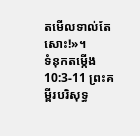តមើលទាល់តែសោះ!»។
ទំនុកតម្កើង 10:3-11 ព្រះគម្ពីរបរិសុទ្ធ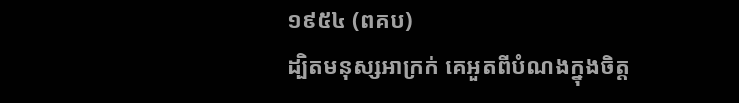១៩៥៤ (ពគប)
ដ្បិតមនុស្សអាក្រក់ គេអួតពីបំណងក្នុងចិត្ត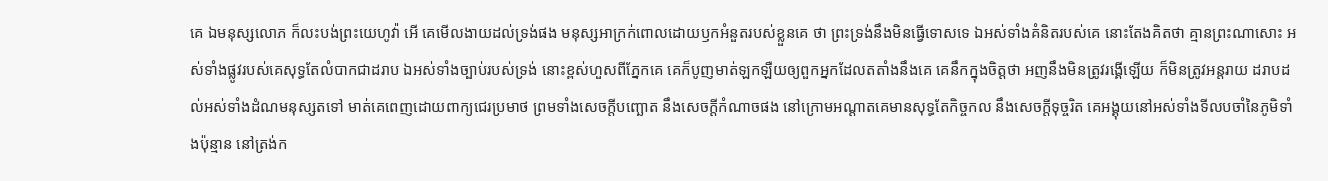គេ ឯមនុស្សលោភ ក៏លះបង់ព្រះយេហូវ៉ា អើ គេមើលងាយដល់ទ្រង់ផង មនុស្សអាក្រក់ពោលដោយឫកអំនួតរបស់ខ្លួនគេ ថា ព្រះទ្រង់នឹងមិនធ្វើទោសទេ ឯអស់ទាំងគំនិតរបស់គេ នោះតែងគិតថា គ្មានព្រះណាសោះ អស់ទាំងផ្លូវរបស់គេសុទ្ធតែលំបាកជាដរាប ឯអស់ទាំងច្បាប់របស់ទ្រង់ នោះខ្ពស់ហួសពីភ្នែកគេ គេក៏បូញមាត់ឡកឡឺយឲ្យពួកអ្នកដែលតតាំងនឹងគេ គេនឹកក្នុងចិត្តថា អញនឹងមិនត្រូវរង្គើឡើយ ក៏មិនត្រូវអន្តរាយ ដរាបដល់អស់ទាំងដំណមនុស្សតទៅ មាត់គេពេញដោយពាក្យជេរប្រមាថ ព្រមទាំងសេចក្ដីបញ្ឆោត នឹងសេចក្ដីកំណាចផង នៅក្រោមអណ្តាតគេមានសុទ្ធតែកិច្ចកល នឹងសេចក្ដីទុច្ចរិត គេអង្គុយនៅអស់ទាំងទីលបចាំនៃភូមិទាំងប៉ុន្មាន នៅត្រង់ក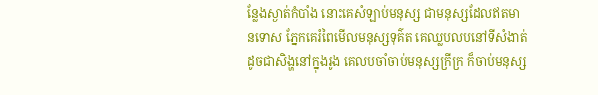ន្លែងស្ងាត់កំបាំង នោះគេសំឡាប់មនុស្ស ជាមនុស្សដែលឥតមានទោស ភ្នែកគេរំពៃមើលមនុស្សទុគ៌ត គេឈ្លបលបនៅទីសំងាត់ ដូចជាសិង្ហនៅក្នុងរូង គេលបចាំចាប់មនុស្សក្រីក្រ ក៏ចាប់មនុស្ស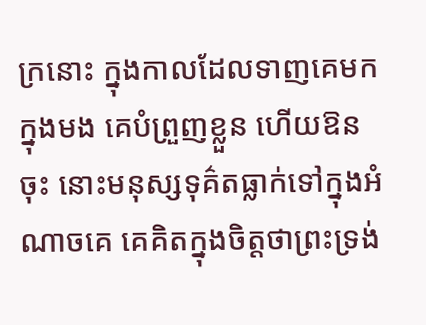ក្រនោះ ក្នុងកាលដែលទាញគេមកក្នុងមង គេបំព្រួញខ្លួន ហើយឱនចុះ នោះមនុស្សទុគ៌តធ្លាក់ទៅក្នុងអំណាចគេ គេគិតក្នុងចិត្តថាព្រះទ្រង់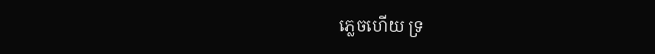ភ្លេចហើយ ទ្រ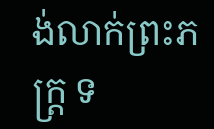ង់លាក់ព្រះភក្ត្រ ទ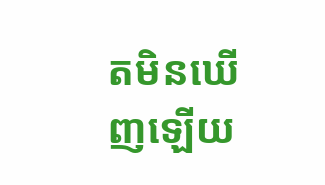តមិនឃើញឡើយ